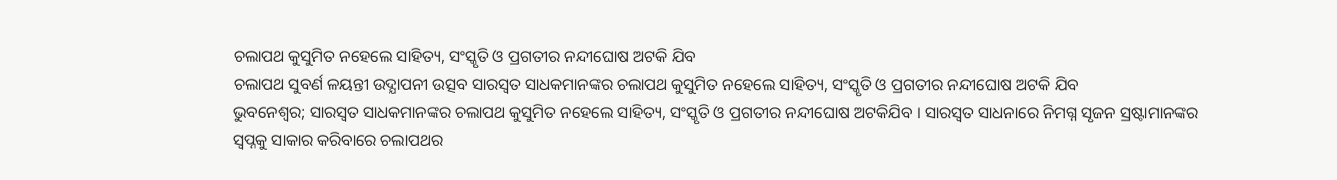ଚଲାପଥ କୁସୁମିତ ନହେଲେ ସାହିତ୍ୟ, ସଂସ୍କୃତି ଓ ପ୍ରଗତୀର ନନ୍ଦୀଘୋଷ ଅଟକି ଯିବ
ଚଲାପଥ ସୁବର୍ଣ ଳୟନ୍ତୀ ଉଦ୍ଯାପନୀ ଉତ୍ସବ ସାରସ୍ବତ ସାଧକମାନଙ୍କର ଚଲାପଥ କୁସୁମିତ ନହେଲେ ସାହିତ୍ୟ, ସଂସ୍କୃତି ଓ ପ୍ରଗତୀର ନନ୍ଦୀଘୋଷ ଅଟକି ଯିବ
ଭୁବନେଶ୍ଵର; ସାରସ୍ବତ ସାଧକମାନଙ୍କର ଚଲାପଥ କୁସୁମିତ ନହେଲେ ସାହିତ୍ୟ, ସଂସ୍କୃତି ଓ ପ୍ରଗତୀର ନନ୍ଦୀଘୋଷ ଅଟକିଯିବ । ସାରସ୍ବତ ସାଧନାରେ ନିମଗ୍ନ ସୃଜନ ସ୍ରଷ୍ଟାମାନଙ୍କର ସ୍ୱପ୍ନକୁ ସାକାର କରିବାରେ ଚଲାପଥର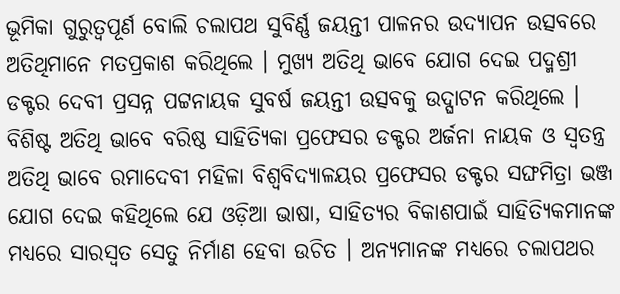ଭୂମିକା ଗୁରୁତ୍ଵପୂର୍ଣ ବୋଲି ଚଲାପଥ ସୁବିର୍ଣ୍ଣ ଜୟନ୍ତୀ ପାଳନର ଉଦ୍ଯାପନ ଉତ୍ସବରେ ଅତିଥିମାନେ ମତପ୍ରକାଶ କରିଥିଲେ । ମୁଖ୍ୟ ଅତିଥି ଭାବେ ଯୋଗ ଦେଇ ପଦ୍ମଶ୍ରୀ ଡକ୍ଟର ଦେବୀ ପ୍ରସନ୍ନ ପଟ୍ଟନାୟକ ସୁବର୍ଷ ଜୟନ୍ତୀ ଉତ୍ସବକୁ ଉଦ୍ଘାଟନ କରିଥିଲେ । ବିଶିଷ୍ଟ ଅତିଥି ଭାବେ ବରିଷ୍ଠ ସାହିତ୍ୟିକା ପ୍ରଫେସର ଡକ୍ଟର ଅର୍ଜନା ନାୟକ ଓ ସ୍ୱତନ୍ତ୍ର ଅତିଥି ଭାବେ ରମାଦେବୀ ମହିଳା ବିଶ୍ଵବିଦ୍ୟାଳୟର ପ୍ରଫେସର ଡକ୍ଟର ସଙ୍ଘମିତ୍ରା ଭଞ୍ଜ ଯୋଗ ଦେଇ କହିଥିଲେ ଯେ ଓଡ଼ିଆ ଭାଷା, ସାହିତ୍ୟର ବିକାଶପାଇଁ ସାହିତ୍ୟିକମାନଙ୍କ ମଧ୍ୟରେ ସାରସ୍ୱତ ସେତୁ ନିର୍ମାଣ ହେବା ଉଚିତ । ଅନ୍ୟମାନଙ୍କ ମଧ୍ୟରେ ଚଲାପଥର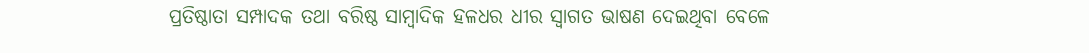ପ୍ରତିଷ୍ଠାତା ସମ୍ପାଦକ ତଥା ବରିଷ୍ଠ ସାମ୍ବାଦିକ ହଳଧର ଧୀର ସ୍ବାଗତ ଭାଷଣ ଦେଇଥିବା ବେଳେ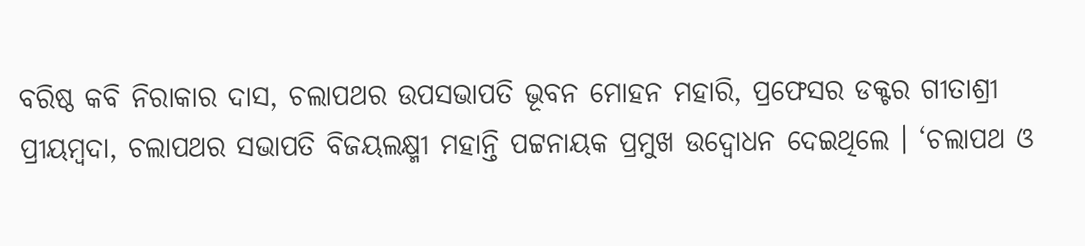ବରିଷ୍ଠ କବି ନିରାକାର ଦାସ, ଚଲାପଥର ଉପସଭାପତି ଭୂବନ ମୋହନ ମହାରି, ପ୍ରଫେସର ଡକ୍ଟର ଗୀତାଶ୍ରୀ ପ୍ରୀୟମ୍ବଦା, ଚଲାପଥର ସଭାପତି ବିଜୟଲକ୍ଷ୍ମୀ ମହାନ୍ତି ପଟ୍ଟନାୟକ ପ୍ରମୁଖ ଉଦ୍ବୋଧନ ଦେଇଥିଲେ । ‘ଚଲାପଥ ଓ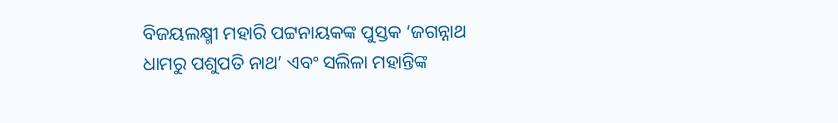ବିଜୟଲକ୍ଷ୍ମୀ ମହାରି ପଟ୍ଟନାୟକଙ୍କ ପୁସ୍ତକ ‘ଜଗନ୍ନାଥ ଧାମରୁ ପଶୁପତି ନାଥ’ ଏବଂ ସଲିଳା ମହାନ୍ତିଙ୍କ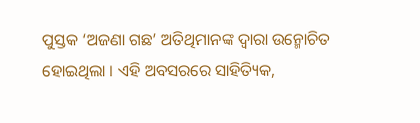ପୁସ୍ତକ ‘ଅଜଣା ଗଛ’ ଅତିଥିମାନଙ୍କ ଦ୍ଵାରା ଉନ୍ମୋଚିତ ହୋଇଥିଲା । ଏହି ଅବସରରେ ସାହିତ୍ୟିକ,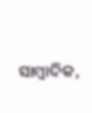ସାମ୍ବାଦିକ,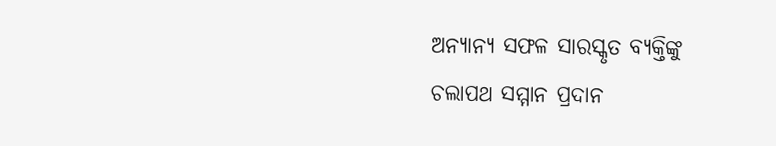ଅନ୍ୟାନ୍ୟ ସଫଳ ସାରସ୍କୃତ ବ୍ୟକ୍ତିଙ୍କୁ ଚଲାପଥ ସମ୍ମାନ ପ୍ରଦାନ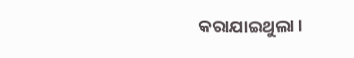କରାଯାଇଥୁଲା ।